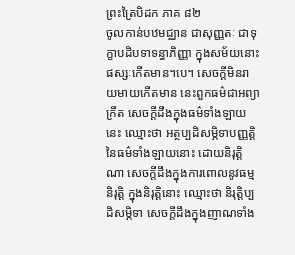ព្រះត្រៃបិដក ភាគ ៨២
ចូលកាន់បឋមជ្ឈាន ជាសុញ្ញតៈ ជាទុក្ខាបដិបទាទន្ធាភិញ្ញា ក្នុងសម័យនោះ ផស្សៈកើតមាន។បេ។ សេចក្តីមិនរាយមាយកើតមាន នេះពួកធម៌ជាអព្យាក្រឹត សេចក្តីដឹងក្នុងធម៌ទាំងឡាយនេះ ឈ្មោះថា អត្ថប្បដិសម្ភិទាបញ្ញត្តិនៃធម៌ទាំងឡាយនោះ ដោយនិរុត្តិណា សេចក្តីដឹងក្នុងការពោលនូវធម្មនិរុត្តិ ក្នុងនិរុត្តិនោះ ឈ្មោះថា និរុត្តិប្បដិសម្ភិទា សេចក្តីដឹងក្នុងញាណទាំង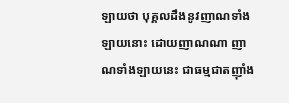ឡាយថា បុគ្គលដឹងនូវញាណទាំងឡាយនោះ ដោយញាណណា ញាណទាំងឡាយនេះ ជាធម្មជាតញ៉ាំង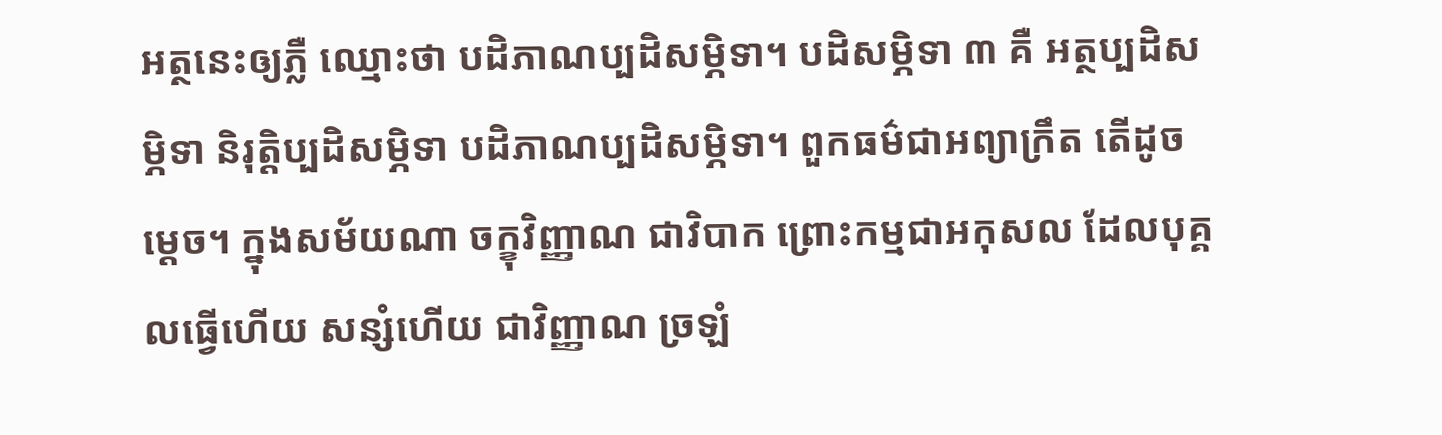អត្ថនេះឲ្យភ្លឺ ឈ្មោះថា បដិភាណប្បដិសម្ភិទា។ បដិសម្ភិទា ៣ គឺ អត្ថប្បដិសម្ភិទា និរុត្តិប្បដិសម្ភិទា បដិភាណប្បដិសម្ភិទា។ ពួកធម៌ជាអព្យាក្រឹត តើដូចម្តេច។ ក្នុងសម័យណា ចក្ខុវិញ្ញាណ ជាវិបាក ព្រោះកម្មជាអកុសល ដែលបុគ្គលធ្វើហើយ សន្សំហើយ ជាវិញ្ញាណ ច្រឡំ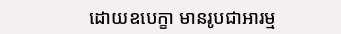ដោយឧបេក្ខា មានរូបជាអារម្ម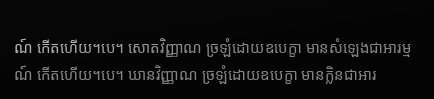ណ៍ កើតហើយ។បេ។ សោតវិញ្ញាណ ច្រឡំដោយឧបេក្ខា មានសំឡេងជាអារម្មណ៍ កើតហើយ។បេ។ ឃានវិញ្ញាណ ច្រឡំដោយឧបេក្ខា មានក្លិនជាអារ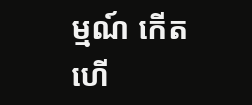ម្មណ៍ កើតហើ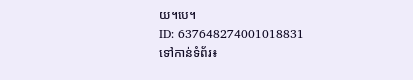យ។បេ។
ID: 637648274001018831
ទៅកាន់ទំព័រ៖